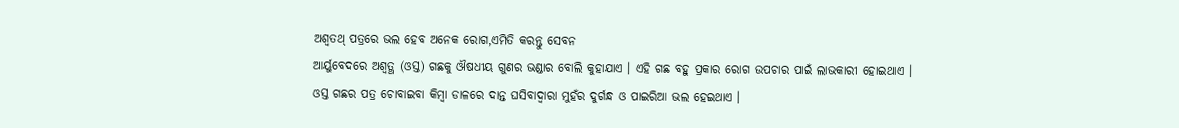ଅଶ୍ୱତଥ୍ ପତ୍ରରେ ଭଲ ହେବ ଅନେକ ରୋଗ,ଏମିତି କରନ୍ତୁ ସେବନ
ଆର୍ୟୁବେଦରେ ଅଶ୍ୱତ୍ଥ (ଓସ୍ତ) ଗଛକୁ ଔଷଧୀୟ ଗୁଣର ଭଣ୍ଡାର ବୋଲି କୁହାଯାଏ । ଏହି ଗଛ ବହୁ ପ୍ରକାର ରୋଗ ଉପଚାର ପାଇଁ ଲାଭକାରୀ ହୋଇଥାଏ । ଓସ୍ତ ଗଛର ପତ୍ର ଚୋବାଇବା କିମ୍ବା ଡାଳରେ ଦାନ୍ତ ଘସିବାଦ୍ୱାରା ମୁହଁର ଦୁର୍ଗନ୍ଧ ଓ ପାଇରିଆ ଭଲ ହେଇଥାଏ ।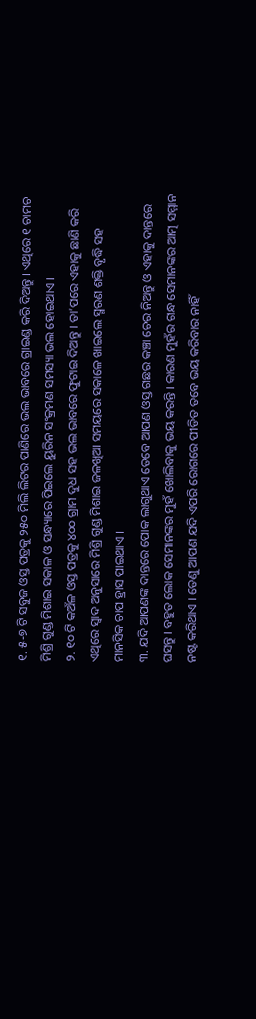୧. ୫-୭ ଟି ସବୁଜ ଓସ୍ତ ପତ୍ରକୁ ୨୫୦ ମିଲି ଲିଟର ପାଣିରେ ଭଲ ଭାବରେ ଗ୍ରାଇଣ୍ଡ କରି ଦିଅନ୍ତୁ । ଏଥିରେ ୧ ଚାମଚ ମିଶ୍ରି ଗୁଣ୍ଡ ମିଶାଇ ସକାଳ ଓ ସନ୍ଧ୍ୟାରେ ପିଇଲେ ୟୁରିନ ସଂକ୍ରମଣ ସମସ୍ୟା ଭଲ ହୋଇଥାଏ ।
୨. ୧୦ ଟି କଅଁଳ ଓସ୍ତ ପତ୍ରକୁ ୪୦୦ ଗ୍ରାମ ଦୁଧ ସହ ଭଲ ଭାବରେ ଫୁଟାଇ ଦିଅନ୍ତୁ । ତା’ପରେ ଏହାକୁ ଛାଣି କରି ଏଥିରେ ସ୍ୱାଦ ଅନୁସାରେ ମିଶ୍ରି ଗୁଣ୍ଡ ମିଶାଇ ଜଳଖିଆ ସମୟରେ ସକାଳେ ଖାଇଲେ ସ୍ମରଣ ଶକ୍ତି ବୃଦ୍ଧି ସହ ମାନସିକ ଚାପ ହ୍ରାସ ପାଇଥାଏ ।
୩. ଯଦି ଆପଣଙ୍କ ଦାନ୍ତରେ ପୋକ ଲାଗୁଥାଏ ତେବେ ଆପଣ ଓସ୍ତ ଗଛର କଞ୍ଚା ଚେର ନିଅନ୍ତୁ ଓ ଏହାକୁ ଦାନ୍ତରେ ଘସନ୍ତୁ । ବହୁତ ଲୋକ ସେମାନଙ୍କର ମୁହଁ ଖୋଲିବାକୁ ଭୟ କରନ୍ତି । କାରଣ ମୁହଁର ଗନ୍ଧ ସେମାନଙ୍କର ଆତ୍ମ ସମ୍ମାନ ନଷ୍ଟ କରିଥାଏ । ତେଣୁ ଆପଣ ଯଦି ଏପରି ରୋଗରେ ପୀଡିତ ତବେ ଭୟ କରିବାର ନାହିଁ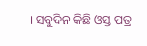। ସବୁଦିନ କିଛି ଓସ୍ତ ପତ୍ର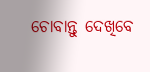ଚୋବାନ୍ତୁ ଦେଖିବେ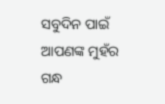ସବୁଦିନ ପାଇଁ ଆପଣଙ୍କ ମୁହଁର ଗନ୍ଧ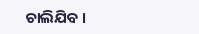ଚାଲିଯିବ ।